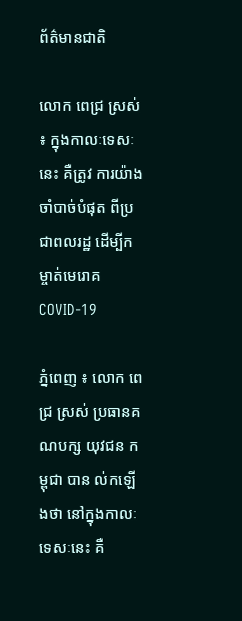ព័ត៌មានជាតិ

លោក ពេជ្រ ស្រស់ ៖ ក្នុងកាលៈទេសៈនេះ គឺត្រូវ ការយ៉ាងចាំបាច់បំផុត ពីប្រជាពលរដ្ឋ ដើម្បីកម្ចាត់មេរោគ COVID-19

ភ្នំពេញ ៖ លោក ពេជ្រ ស្រស់ ប្រធានគណបក្ស យុវជន កម្ពុជា បាន ល់កឡើងថា នៅក្នុងកាលៈទេសៈនេះ គឺ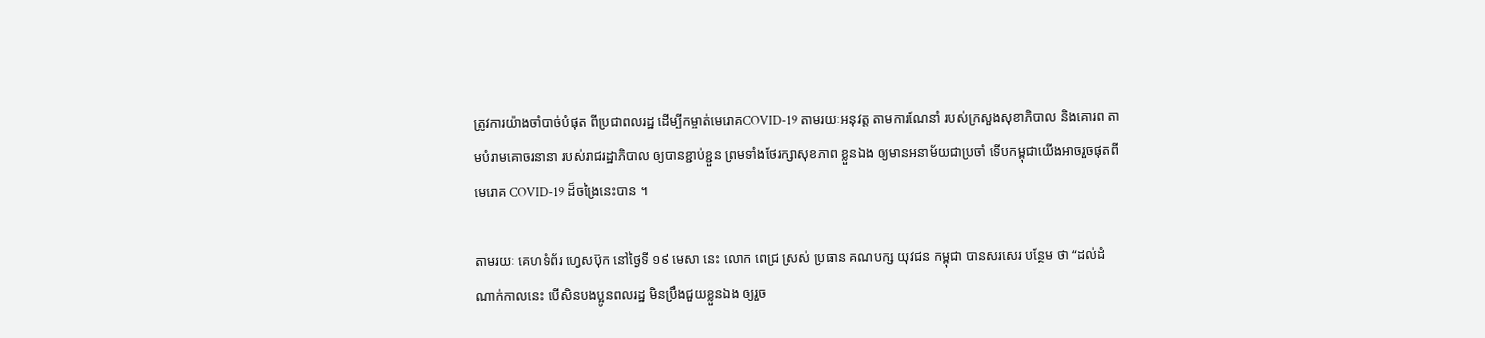ត្រូវការយ៉ាងចាំបាច់បំផុត ពីប្រជាពលរដ្ឋ ដើម្បីកម្ចាត់មេរោគCOVID-19 តាមរយៈអនុវត្ត តាមការណែនាំ របស់ក្រសួងសុខាភិបាល និងគោរព តាមបំរាមគោចរនានា របស់រាជរដ្ឋាភិបាល ឲ្យបានខ្ជាប់ខ្ជួន ព្រមទាំងថែរក្សាសុខភាព ខ្លួនឯង ឲ្យមានអនាម័យជាប្រចាំ ទើបកម្ពុជាយើងអាចរួចផុតពីមេរោគ COVID-19 ដ៏ចង្រៃនេះបាន ។

តាមរយៈ គេហទំព័រ ហ្វេសប៊ុក នៅថ្ងៃទី ១៩ មេសា នេះ លោក ពេជ្រ ស្រស់ ប្រធាន គណបក្ស យុវជន កម្ពុជា បានសរសេរ បន្ថែម ថា “ដល់ដំណាក់កាលនេះ បើសិនបងប្អូនពលរដ្ឋ មិនប្រឹងជួយខ្លួនឯង ឲ្យរួច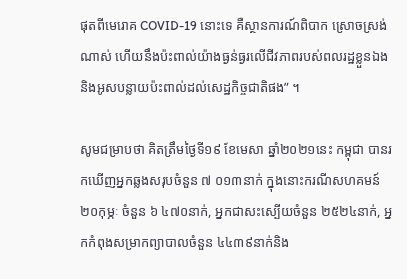ផុតពីមេរោគ COVID-19 នោះទេ គឺស្ថានការណ៍ពិបាក ស្រោចស្រង់ណាស់ ហើយនឹងប៉ះពាល់យ៉ាងធ្ងន់ធ្ងរលើជីវភាពរបស់ពលរដ្ឋខ្លួនឯង និងអូសបន្លាយប៉ះពាល់ដល់សេដ្ឋកិច្ចជាតិផង” ។

សូមជម្រាបថា គិតត្រឹមថ្ងៃទី១៩ ខែមេសា ឆ្នាំ២០២១នេះ កម្ពុជា បានរកឃើញអ្នកឆ្លងសរុបចំនួន ៧ ០១៣នាក់ ក្នុងនោះករណីសហគមន៍២០កុម្ភៈ ចំនួន ៦ ៤៧០នាក់, អ្នកជាសះស្បើយចំនួន ២៥២៤នាក់, អ្នកកំពុងសម្រាកព្យាបាលចំនួន ៤៤៣៩នាក់និង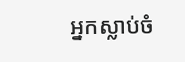អ្នកស្លាប់ចំ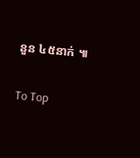នួន ៤៥នាក់ ៕

To Top